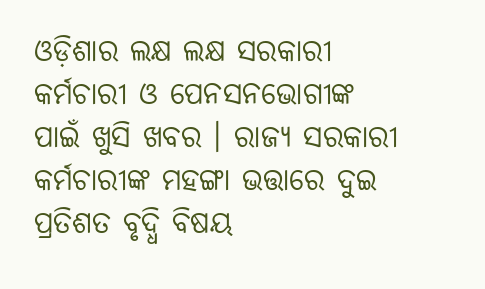ଓଡ଼ିଶାର ଲକ୍ଷ ଲକ୍ଷ ସରକାରୀ କର୍ମଚାରୀ ଓ ପେନସନଭୋଗୀଙ୍କ ପାଇଁ ଖୁସି ଖବର । ରାଜ୍ୟ ସରକାରୀ କର୍ମଚାରୀଙ୍କ ମହଙ୍ଗା ଭତ୍ତାରେ ଦୁଇ ପ୍ରତିଶତ ବୃଦ୍ଧି ବିଷୟ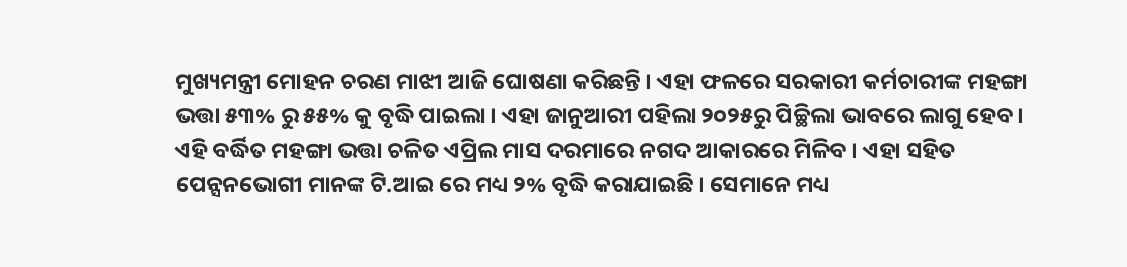ମୁଖ୍ୟମନ୍ତ୍ରୀ ମୋହନ ଚରଣ ମାଝୀ ଆଜି ଘୋଷଣା କରିଛନ୍ତି । ଏହା ଫଳରେ ସରକାରୀ କର୍ମଚାରୀଙ୍କ ମହଙ୍ଗା ଭତ୍ତା ୫୩% ରୁ ୫୫% କୁ ବୃଦ୍ଧି ପାଇଲା । ଏହା ଜାନୁଆରୀ ପହିଲା ୨୦୨୫ରୁ ପିଚ୍ଛିଲା ଭାବରେ ଲାଗୁ ହେବ । ଏହି ବର୍ଦ୍ଧିତ ମହଙ୍ଗା ଭତ୍ତା ଚଳିତ ଏପ୍ରିଲ ମାସ ଦରମାରେ ନଗଦ ଆକାରରେ ମିଳିବ । ଏହା ସହିତ ପେନ୍ସନଭୋଗୀ ମାନଙ୍କ ଟି.ଆଇ ରେ ମଧ୍ୟ ୨% ବୃଦ୍ଧି କରାଯାଇଛି । ସେମାନେ ମଧ୍ୟ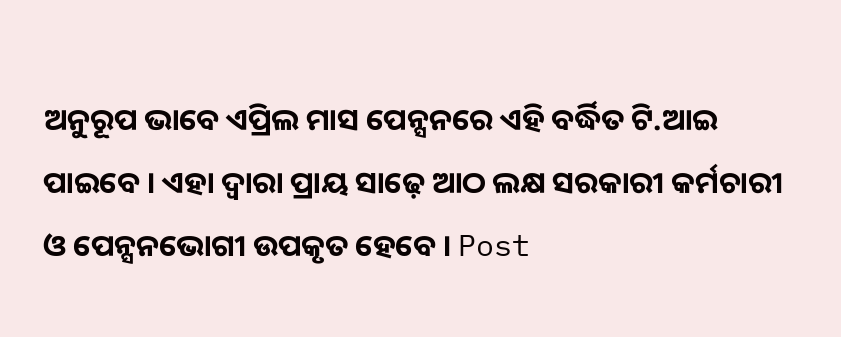ଅନୁରୂପ ଭାବେ ଏପ୍ରିଲ ମାସ ପେନ୍ସନରେ ଏହି ବର୍ଦ୍ଧିତ ଟି.ଆଇ ପାଇବେ । ଏହା ଦ୍ୱାରା ପ୍ରାୟ ସାଢ଼େ ଆଠ ଲକ୍ଷ ସରକାରୀ କର୍ମଚାରୀ ଓ ପେନ୍ସନଭୋଗୀ ଉପକୃତ ହେବେ । Post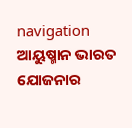navigation ଆୟୁଷ୍ମାନ ଭାରତ ଯୋଜନାର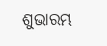ଶୁଭାରମ୍ଭ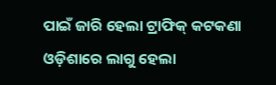ପାଇଁ ଜାରି ହେଲା ଟ୍ରାଫିକ୍ କଟକଣା ଓଡ଼ିଶାରେ ଲାଗୁ ହେଲା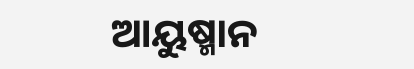ଆୟୁଷ୍ମାନ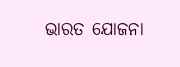ଭାରତ ଯୋଜନା